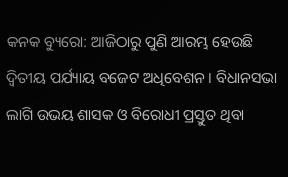କନକ ବ୍ୟୁରୋ: ଆଜିଠାରୁ ପୁଣି ଆରମ୍ଭ ହେଉଛି ଦ୍ୱିତୀୟ ପର୍ଯ୍ୟାୟ ବଜେଟ ଅଧିବେଶନ । ବିଧାନସଭା ଲାଗି ଉଭୟ ଶାସକ ଓ ବିରୋଧୀ ପ୍ରସ୍ତୁତ ଥିବା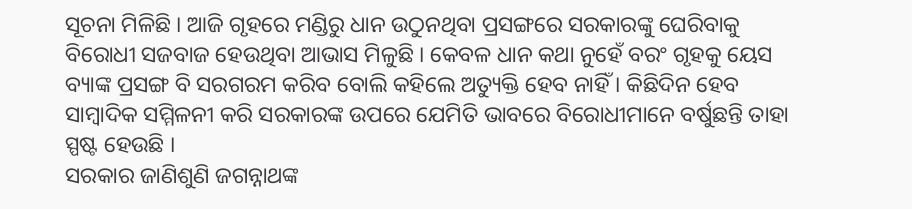ସୂଚନା ମିଳିଛି । ଆଜି ଗୃହରେ ମଣ୍ଡିରୁ ଧାନ ଉଠୁନଥିବା ପ୍ରସଙ୍ଗରେ ସରକାରଙ୍କୁ ଘେରିବାକୁ ବିରୋଧୀ ସଜବାଜ ହେଉଥିବା ଆଭାସ ମିଳୁଛି । କେବଳ ଧାନ କଥା ନୁହେଁ ବରଂ ଗୃହକୁ ୟେସ ବ୍ୟାଙ୍କ ପ୍ରସଙ୍ଗ ବି ସରଗରମ କରିବ ବୋଲି କହିଲେ ଅତ୍ୟୁକ୍ତି ହେବ ନାହିଁ । କିଛିଦିନ ହେବ ସାମ୍ବାଦିକ ସମ୍ମିଳନୀ କରି ସରକାରଙ୍କ ଉପରେ ଯେମିତି ଭାବରେ ବିରୋଧୀମାନେ ବର୍ଷୁଛନ୍ତି ତାହା ସ୍ପଷ୍ଟ ହେଉଛି ।
ସରକାର ଜାଣିଶୁଣି ଜଗନ୍ନାଥଙ୍କ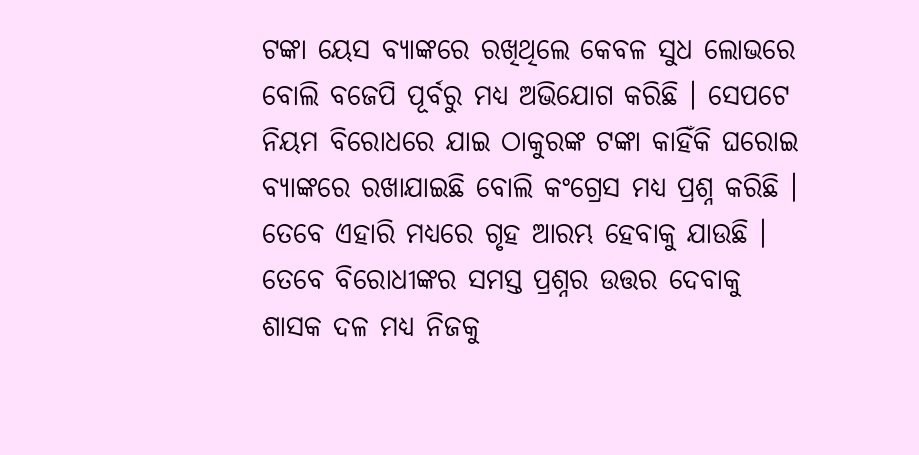ଟଙ୍କା ୟେସ ବ୍ୟାଙ୍କରେ ରଖିଥିଲେ କେବଳ ସୁଧ ଲୋଭରେ ବୋଲି ବଜେପି ପୂର୍ବରୁ ମଧ୍ୟ ଅଭିଯୋଗ କରିଛି । ସେପଟେ ନିୟମ ବିରୋଧରେ ଯାଇ ଠାକୁରଙ୍କ ଟଙ୍କା କାହିଁକି ଘରୋଇ ବ୍ୟାଙ୍କରେ ରଖାଯାଇଛି ବୋଲି କଂଗ୍ରେସ ମଧ୍ୟ ପ୍ରଶ୍ନ କରିଛି । ତେବେ ଏହାରି ମଧ୍ୟରେ ଗୃହ ଆରମ୍ଭ ହେବାକୁ ଯାଉଛି । ତେବେ ବିରୋଧୀଙ୍କର ସମସ୍ତ ପ୍ରଶ୍ନର ଉତ୍ତର ଦେବାକୁ ଶାସକ ଦଳ ମଧ୍ୟ ନିଜକୁ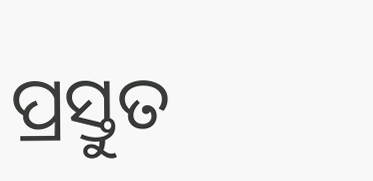ପ୍ରସ୍ତୁତ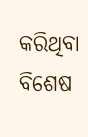କରିଥିବା ବିଶେଷ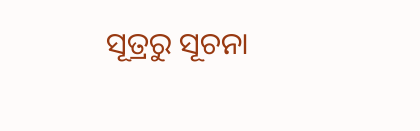ସୂତ୍ରରୁ ସୂଚନା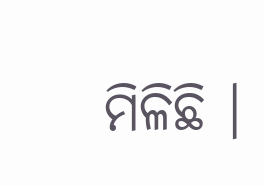ମିଳିଛି ।